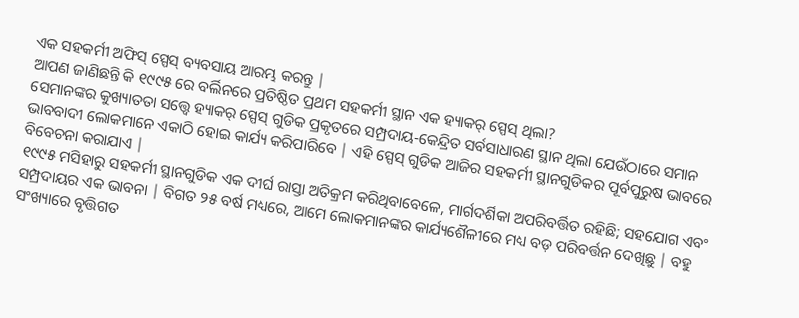ଏକ ସହକର୍ମୀ ଅଫିସ୍ ସ୍ପେସ୍ ବ୍ୟବସାୟ ଆରମ୍ଭ କରନ୍ତୁ |
ଆପଣ ଜାଣିଛନ୍ତି କି ୧୯୯୫ ରେ ବର୍ଲିନରେ ପ୍ରତିଷ୍ଠିତ ପ୍ରଥମ ସହକର୍ମୀ ସ୍ଥାନ ଏକ ହ୍ୟାକର୍ ସ୍ପେସ୍ ଥିଲା?
ସେମାନଙ୍କର କୁଖ୍ୟାତତା ସତ୍ତ୍ୱେ ହ୍ୟାକର୍ ସ୍ପେସ୍ ଗୁଡିକ ପ୍ରକୃତରେ ସମ୍ପ୍ରଦାୟ-କେନ୍ଦ୍ରିତ ସର୍ବସାଧାରଣ ସ୍ଥାନ ଥିଲା ଯେଉଁଠାରେ ସମାନ ଭାବବାଦୀ ଲୋକମାନେ ଏକାଠି ହୋଇ କାର୍ଯ୍ୟ କରିପାରିବେ | ଏହି ସ୍ପେସ୍ ଗୁଡିକ ଆଜିର ସହକର୍ମୀ ସ୍ଥାନଗୁଡିକର ପୂର୍ବପୁରୁଷ ଭାବରେ ବିବେଚନା କରାଯାଏ |
୧୯୯୫ ମସିହାରୁ ସହକର୍ମୀ ସ୍ଥାନଗୁଡିକ ଏକ ଦୀର୍ଘ ରାସ୍ତା ଅତିକ୍ରମ କରିଥିବାବେଳେ, ମାର୍ଗଦର୍ଶିକା ଅପରିବର୍ତ୍ତିତ ରହିଛି; ସହଯୋଗ ଏବଂ ସମ୍ପ୍ରଦାୟର ଏକ ଭାବନା | ବିଗତ ୨୫ ବର୍ଷ ମଧ୍ୟରେ, ଆମେ ଲୋକମାନଙ୍କର କାର୍ଯ୍ୟଶୈଳୀରେ ମଧ୍ୟ ବଡ଼ ପରିବର୍ତ୍ତନ ଦେଖିଛୁ | ବହୁ ସଂଖ୍ୟାରେ ବୃତ୍ତିଗତ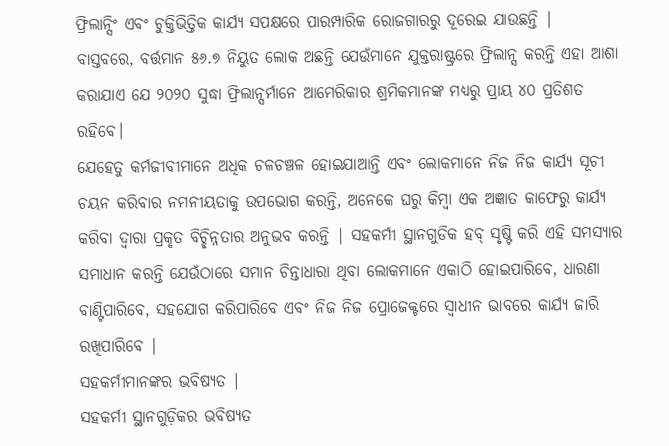ଫ୍ରିଲାନ୍ସିଂ ଏବଂ ଚୁକ୍ତିଭିତ୍ତିକ କାର୍ଯ୍ୟ ସପକ୍ଷରେ ପାରମ୍ପାରିକ ରୋଜଗାରରୁ ଦୂରେଇ ଯାଉଛନ୍ତି |
ବାସ୍ତବରେ, ବର୍ତ୍ତମାନ ୫୬.୭ ନିୟୁତ ଲୋକ ଅଛନ୍ତି ଯେଉଁମାନେ ଯୁକ୍ତରାଷ୍ଟ୍ରରେ ଫ୍ରିଲାନ୍ସ କରନ୍ତି ଏହା ଆଶା କରାଯାଏ ଯେ ୨୦୨୦ ସୁଦ୍ଧା ଫ୍ରିଲାନ୍ସର୍ମାନେ ଆମେରିକାର ଶ୍ରମିକମାନଙ୍କ ମଧ୍ୟରୁ ପ୍ରାୟ ୪୦ ପ୍ରତିଶତ ରହିବେ।
ଯେହେତୁ କର୍ମଜୀବୀମାନେ ଅଧିକ ଚଳଚଞ୍ଚଳ ହୋଇଯାଆନ୍ତି ଏବଂ ଲୋକମାନେ ନିଜ ନିଜ କାର୍ଯ୍ୟ ସୂଚୀ ଚୟନ କରିବାର ନମନୀୟତାକୁ ଉପଭୋଗ କରନ୍ତି, ଅନେକେ ଘରୁ କିମ୍ବା ଏକ ଅଜ୍ଞାତ କାଫେରୁ କାର୍ଯ୍ୟ କରିବା ଦ୍ୱାରା ପ୍ରକୃତ ବିଚ୍ଛିନ୍ନତାର ଅନୁଭବ କରନ୍ତି | ସହକର୍ମୀ ସ୍ଥାନଗୁଡିକ ହବ୍ ସୃଷ୍ଟି କରି ଏହି ସମସ୍ୟାର ସମାଧାନ କରନ୍ତି ଯେଉଁଠାରେ ସମାନ ଚିନ୍ତାଧାରା ଥିବା ଲୋକମାନେ ଏକାଠି ହୋଇପାରିବେ, ଧାରଣା ବାଣ୍ଟିପାରିବେ, ସହଯୋଗ କରିପାରିବେ ଏବଂ ନିଜ ନିଜ ପ୍ରୋଜେକ୍ଟରେ ସ୍ବାଧୀନ ଭାବରେ କାର୍ଯ୍ୟ ଜାରି ରଖିପାରିବେ |
ସହକର୍ମୀମାନଙ୍କର ଭବିଷ୍ୟତ |
ସହକର୍ମୀ ସ୍ଥାନଗୁଡ଼ିକର ଭବିଷ୍ୟତ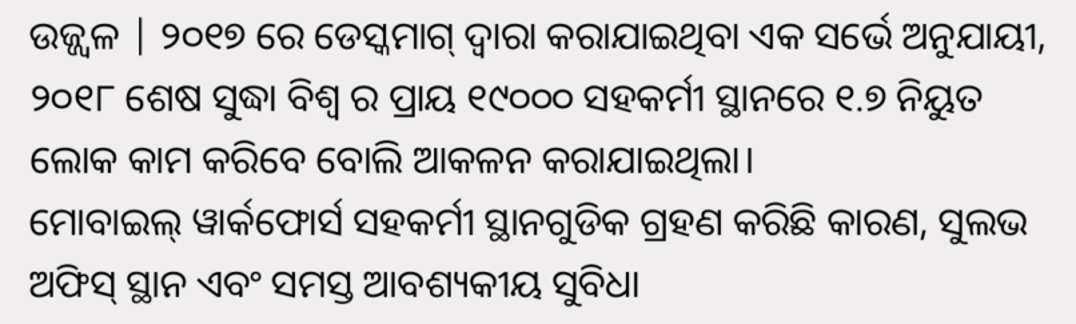ଉଜ୍ଜ୍ୱଳ | ୨୦୧୭ ରେ ଡେସ୍କମାଗ୍ ଦ୍ବାରା କରାଯାଇଥିବା ଏକ ସର୍ଭେ ଅନୁଯାୟୀ, ୨୦୧୮ ଶେଷ ସୁଦ୍ଧା ବିଶ୍ବ ର ପ୍ରାୟ ୧୯୦୦୦ ସହକର୍ମୀ ସ୍ଥାନରେ ୧.୭ ନିୟୁତ ଲୋକ କାମ କରିବେ ବୋଲି ଆକଳନ କରାଯାଇଥିଲା।
ମୋବାଇଲ୍ ୱାର୍କଫୋର୍ସ ସହକର୍ମୀ ସ୍ଥାନଗୁଡିକ ଗ୍ରହଣ କରିଛି କାରଣ, ସୁଲଭ ଅଫିସ୍ ସ୍ଥାନ ଏବଂ ସମସ୍ତ ଆବଶ୍ୟକୀୟ ସୁବିଧା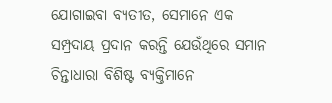ଯୋଗାଇବା ବ୍ୟତୀତ, ସେମାନେ ଏକ ସମ୍ପ୍ରଦାୟ ପ୍ରଦାନ କରନ୍ତି ଯେଉଁଥିରେ ସମାନ ଚିନ୍ତାଧାରା ବିଶିଷ୍ଟ ବ୍ୟକ୍ତିମାନେ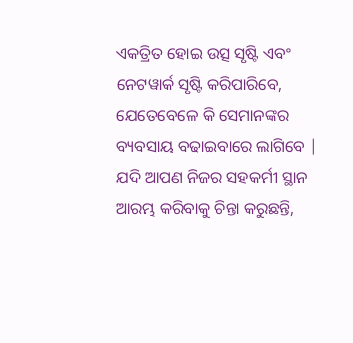ଏକତ୍ରିତ ହୋଇ ଉତ୍ସ ସୃଷ୍ଟି ଏବଂ ନେଟୱାର୍କ ସୃଷ୍ଟି କରିପାରିବେ, ଯେତେବେଳେ କି ସେମାନଙ୍କର ବ୍ୟବସାୟ ବଢାଇବାରେ ଲାଗିବେ |
ଯଦି ଆପଣ ନିଜର ସହକର୍ମୀ ସ୍ଥାନ ଆରମ୍ଭ କରିବାକୁ ଚିନ୍ତା କରୁଛନ୍ତି,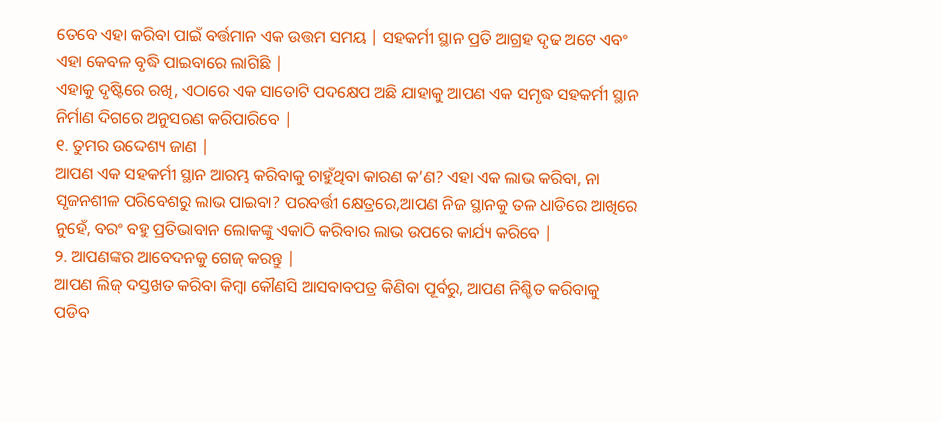ତେବେ ଏହା କରିବା ପାଇଁ ବର୍ତ୍ତମାନ ଏକ ଉତ୍ତମ ସମୟ | ସହକର୍ମୀ ସ୍ଥାନ ପ୍ରତି ଆଗ୍ରହ ଦୃଢ ଅଟେ ଏବଂ ଏହା କେବଳ ବୃଦ୍ଧି ପାଇବାରେ ଲାଗିଛି |
ଏହାକୁ ଦୃଷ୍ଟିରେ ରଖି, ଏଠାରେ ଏକ ସାତୋଟି ପଦକ୍ଷେପ ଅଛି ଯାହାକୁ ଆପଣ ଏକ ସମୃଦ୍ଧ ସହକର୍ମୀ ସ୍ଥାନ ନିର୍ମାଣ ଦିଗରେ ଅନୁସରଣ କରିପାରିବେ |
୧. ତୁମର ଉଦ୍ଦେଶ୍ୟ ଜାଣ |
ଆପଣ ଏକ ସହକର୍ମୀ ସ୍ଥାନ ଆରମ୍ଭ କରିବାକୁ ଚାହୁଁଥିବା କାରଣ କ’ଣ? ଏହା ଏକ ଲାଭ କରିବା, ନା ସୃଜନଶୀଳ ପରିବେଶରୁ ଲାଭ ପାଇବା? ପରବର୍ତ୍ତୀ କ୍ଷେତ୍ରରେ,ଆପଣ ନିଜ ସ୍ଥାନକୁ ତଳ ଧାଡିରେ ଆଖିରେ ନୁହେଁ, ବରଂ ବହୁ ପ୍ରତିଭାବାନ ଲୋକଙ୍କୁ ଏକାଠି କରିବାର ଲାଭ ଉପରେ କାର୍ଯ୍ୟ କରିବେ |
୨. ଆପଣଙ୍କର ଆବେଦନକୁ ଗେଜ୍ କରନ୍ତୁ |
ଆପଣ ଲିଜ୍ ଦସ୍ତଖତ କରିବା କିମ୍ବା କୌଣସି ଆସବାବପତ୍ର କିଣିବା ପୂର୍ବରୁ, ଆପଣ ନିଶ୍ଚିତ କରିବାକୁ ପଡିବ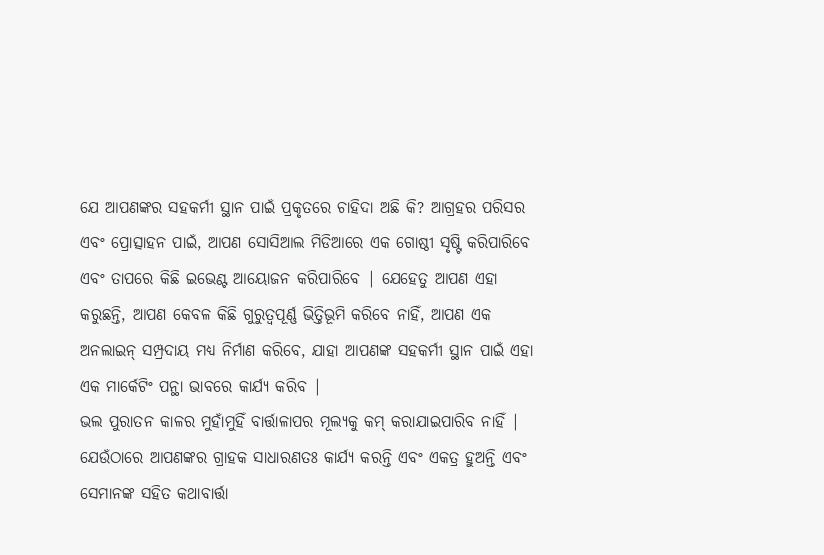ଯେ ଆପଣଙ୍କର ସହକର୍ମୀ ସ୍ଥାନ ପାଇଁ ପ୍ରକୃତରେ ଚାହିଦା ଅଛି କି? ଆଗ୍ରହର ପରିସର ଏବଂ ପ୍ରୋତ୍ସାହନ ପାଇଁ, ଆପଣ ସୋସିଆଲ ମିଡିଆରେ ଏକ ଗୋଷ୍ଠୀ ସୃଷ୍ଟି କରିପାରିବେ ଏବଂ ତାପରେ କିଛି ଇଭେଣ୍ଟ ଆୟୋଜନ କରିପାରିବେ | ଯେହେତୁ ଆପଣ ଏହା କରୁଛନ୍ତି, ଆପଣ କେବଳ କିଛି ଗୁରୁତ୍ୱପୂର୍ଣ୍ଣ ଭିତ୍ତିଭୂମି କରିବେ ନାହିଁ, ଆପଣ ଏକ ଅନଲାଇନ୍ ସମ୍ପ୍ରଦାୟ ମଧ୍ୟ ନିର୍ମାଣ କରିବେ, ଯାହା ଆପଣଙ୍କ ସହକର୍ମୀ ସ୍ଥାନ ପାଇଁ ଏହା ଏକ ମାର୍କେଟିଂ ପନ୍ଥା ଭାବରେ କାର୍ଯ୍ୟ କରିବ |
ଭଲ ପୁରାତନ କାଳର ମୁହାଁମୁହିଁ ବାର୍ତ୍ତାଳାପର ମୂଲ୍ୟକୁ କମ୍ କରାଯାଇପାରିବ ନାହିଁ | ଯେଉଁଠାରେ ଆପଣଙ୍କର ଗ୍ରାହକ ସାଧାରଣତଃ କାର୍ଯ୍ୟ କରନ୍ତି ଏବଂ ଏକତ୍ର ହୁଅନ୍ତି ଏବଂ ସେମାନଙ୍କ ସହିତ କଥାବାର୍ତ୍ତା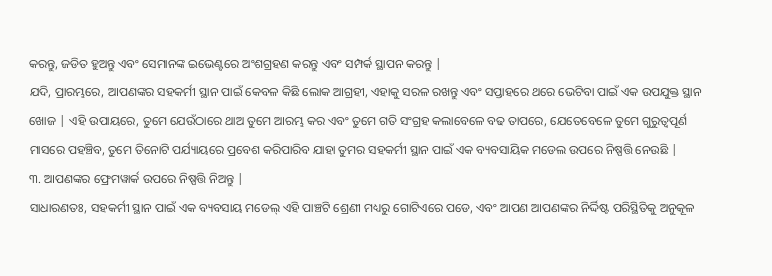କରନ୍ତୁ, ଜଡିତ ହୁଅନ୍ତୁ ଏବଂ ସେମାନଙ୍କ ଇଭେଣ୍ଟରେ ଅଂଶଗ୍ରହଣ କରନ୍ତୁ ଏବଂ ସମ୍ପର୍କ ସ୍ଥାପନ କରନ୍ତୁ |
ଯଦି, ପ୍ରାରମ୍ଭରେ, ଆପଣଙ୍କର ସହକର୍ମୀ ସ୍ଥାନ ପାଇଁ କେବଳ କିଛି ଲୋକ ଆଗ୍ରହୀ, ଏହାକୁ ସରଳ ରଖନ୍ତୁ ଏବଂ ସପ୍ତାହରେ ଥରେ ଭେଟିବା ପାଇଁ ଏକ ଉପଯୁକ୍ତ ସ୍ଥାନ ଖୋଜ | ଏହି ଉପାୟରେ, ତୁମେ ଯେଉଁଠାରେ ଥାଅ ତୁମେ ଆରମ୍ଭ କର ଏବଂ ତୁମେ ଗତି ସଂଗ୍ରହ କଲାବେଳେ ବଢ ତାପରେ, ଯେତେବେଳେ ତୁମେ ଗୁରୁତ୍ବପୂର୍ଣ ମାସରେ ପହଞ୍ଚିବ, ତୁମେ ତିନୋଟି ପର୍ଯ୍ୟାୟରେ ପ୍ରବେଶ କରିପାରିବ ଯାହା ତୁମର ସହକର୍ମୀ ସ୍ଥାନ ପାଇଁ ଏକ ବ୍ୟବସାୟିକ ମଡେଲ ଉପରେ ନିଷ୍ପତ୍ତି ନେଉଛି |
୩. ଆପଣଙ୍କର ଫ୍ରେମୱାର୍କ ଉପରେ ନିଷ୍ପତ୍ତି ନିଅନ୍ତୁ |
ସାଧାରଣତଃ, ସହକର୍ମୀ ସ୍ଥାନ ପାଇଁ ଏକ ବ୍ୟବସାୟ ମଡେଲ୍ ଏହି ପାଞ୍ଚଟି ଶ୍ରେଣୀ ମଧ୍ୟରୁ ଗୋଟିଏରେ ପଡେ, ଏବଂ ଆପଣ ଆପଣଙ୍କର ନିର୍ଦ୍ଦିଷ୍ଟ ପରିସ୍ଥିତିକୁ ଅନୁକୂଳ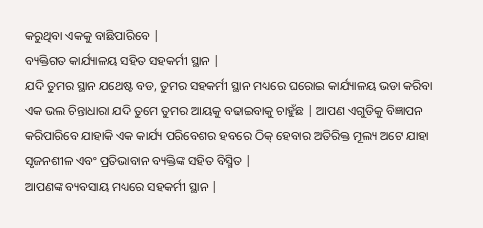କରୁଥିବା ଏକକୁ ବାଛିପାରିବେ |
ବ୍ୟକ୍ତିଗତ କାର୍ଯ୍ୟାଳୟ ସହିତ ସହକର୍ମୀ ସ୍ଥାନ |
ଯଦି ତୁମର ସ୍ଥାନ ଯଥେଷ୍ଟ ବଡ, ତୁମର ସହକର୍ମୀ ସ୍ଥାନ ମଧ୍ୟରେ ଘରୋଇ କାର୍ଯ୍ୟାଳୟ ଭଡା କରିବା ଏକ ଭଲ ଚିନ୍ତାଧାରା ଯଦି ତୁମେ ତୁମର ଆୟକୁ ବଢାଇବାକୁ ଚାହୁଁଛ | ଆପଣ ଏଗୁଡିକୁ ବିଜ୍ଞାପନ କରିପାରିବେ ଯାହାକି ଏକ କାର୍ଯ୍ୟ ପରିବେଶର ହବରେ ଠିକ୍ ହେବାର ଅତିରିକ୍ତ ମୂଲ୍ୟ ଅଟେ ଯାହା ସୃଜନଶୀଳ ଏବଂ ପ୍ରତିଭାବାନ ବ୍ୟକ୍ତିଙ୍କ ସହିତ ବିସ୍ମିତ |
ଆପଣଙ୍କ ବ୍ୟବସାୟ ମଧ୍ୟରେ ସହକର୍ମୀ ସ୍ଥାନ |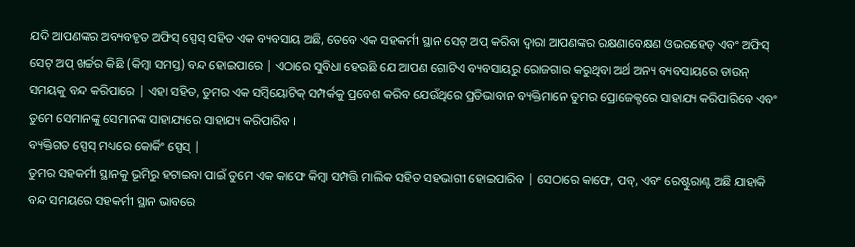ଯଦି ଆପଣଙ୍କର ଅବ୍ୟବହୃତ ଅଫିସ୍ ସ୍ପେସ୍ ସହିତ ଏକ ବ୍ୟବସାୟ ଅଛି, ତେବେ ଏକ ସହକର୍ମୀ ସ୍ଥାନ ସେଟ୍ ଅପ୍ କରିବା ଦ୍ବାରା ଆପଣଙ୍କର ରକ୍ଷଣାବେକ୍ଷଣ ଓଭରହେଡ୍ ଏବଂ ଅଫିସ୍ ସେଟ୍ ଅପ୍ ଖର୍ଚ୍ଚର କିଛି (କିମ୍ବା ସମସ୍ତ) ବନ୍ଦ ହୋଇପାରେ | ଏଠାରେ ସୁବିଧା ହେଉଛି ଯେ ଆପଣ ଗୋଟିଏ ବ୍ୟବସାୟରୁ ରୋଜଗାର କରୁଥିବା ଅର୍ଥ ଅନ୍ୟ ବ୍ୟବସାୟରେ ଡାଉନ୍ ସମୟକୁ ବନ୍ଦ କରିପାରେ | ଏହା ସହିତ, ତୁମର ଏକ ସମ୍ବିୟୋଟିକ୍ ସମ୍ପର୍କକୁ ପ୍ରବେଶ କରିବ ଯେଉଁଥିରେ ପ୍ରତିଭାବାନ ବ୍ୟକ୍ତିମାନେ ତୁମର ପ୍ରୋଜେକ୍ଟରେ ସାହାଯ୍ୟ କରିପାରିବେ ଏବଂ ତୁମେ ସେମାନଙ୍କୁ ସେମାନଙ୍କ ସାହାଯ୍ୟରେ ସାହାଯ୍ୟ କରିପାରିବ ।
ବ୍ୟକ୍ତିଗତ ସ୍ପେସ୍ ମଧ୍ୟରେ କୋର୍କିଂ ସ୍ପେସ୍ |
ତୁମର ସହକର୍ମୀ ସ୍ଥାନକୁ ଭୂମିରୁ ହଟାଇବା ପାଇଁ ତୁମେ ଏକ କାଫେ କିମ୍ବା ସମ୍ପତ୍ତି ମାଲିକ ସହିତ ସହଭାଗୀ ହୋଇପାରିବ | ସେଠାରେ କାଫେ, ପବ୍, ଏବଂ ରେଷ୍ଟୁରାଣ୍ଟ ଅଛି ଯାହାକି ବନ୍ଦ ସମୟରେ ସହକର୍ମୀ ସ୍ଥାନ ଭାବରେ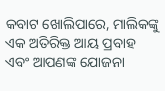କବାଟ ଖୋଲିପାରେ, ମାଲିକଙ୍କୁ ଏକ ଅତିରିକ୍ତ ଆୟ ପ୍ରବାହ ଏବଂ ଆପଣଙ୍କ ଯୋଜନା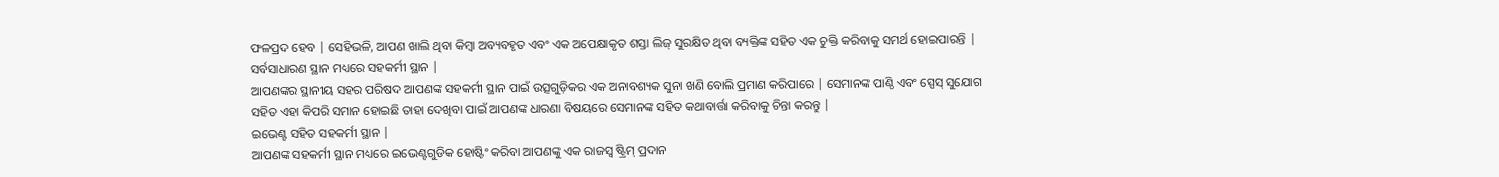ଫଳପ୍ରଦ ହେବ | ସେହିଭଳି, ଆପଣ ଖାଲି ଥିବା କିମ୍ବା ଅବ୍ୟବହୃତ ଏବଂ ଏକ ଅପେକ୍ଷାକୃତ ଶସ୍ତା ଲିଜ୍ ସୁରକ୍ଷିତ ଥିବା ବ୍ୟକ୍ତିଙ୍କ ସହିତ ଏକ ଚୁକ୍ତି କରିବାକୁ ସମର୍ଥ ହୋଇପାରନ୍ତି |
ସର୍ବସାଧାରଣ ସ୍ଥାନ ମଧ୍ୟରେ ସହକର୍ମୀ ସ୍ଥାନ |
ଆପଣଙ୍କର ସ୍ଥାନୀୟ ସହର ପରିଷଦ ଆପଣଙ୍କ ସହକର୍ମୀ ସ୍ଥାନ ପାଇଁ ଉତ୍ସଗୁଡ଼ିକର ଏକ ଅନାବଶ୍ୟକ ସୁନା ଖଣି ବୋଲି ପ୍ରମାଣ କରିପାରେ | ସେମାନଙ୍କ ପାଣ୍ଠି ଏବଂ ସ୍ପେସ୍ ସୁଯୋଗ ସହିତ ଏହା କିପରି ସମାନ ହୋଇଛି ତାହା ଦେଖିବା ପାଇଁ ଆପଣଙ୍କ ଧାରଣା ବିଷୟରେ ସେମାନଙ୍କ ସହିତ କଥାବାର୍ତ୍ତା କରିବାକୁ ଚିନ୍ତା କରନ୍ତୁ |
ଇଭେଣ୍ଟ ସହିତ ସହକର୍ମୀ ସ୍ଥାନ |
ଆପଣଙ୍କ ସହକର୍ମୀ ସ୍ଥାନ ମଧ୍ୟରେ ଇଭେଣ୍ଟଗୁଡିକ ହୋଷ୍ଟିଂ କରିବା ଆପଣଙ୍କୁ ଏକ ରାଜସ୍ୱ ଷ୍ଟ୍ରିମ୍ ପ୍ରଦାନ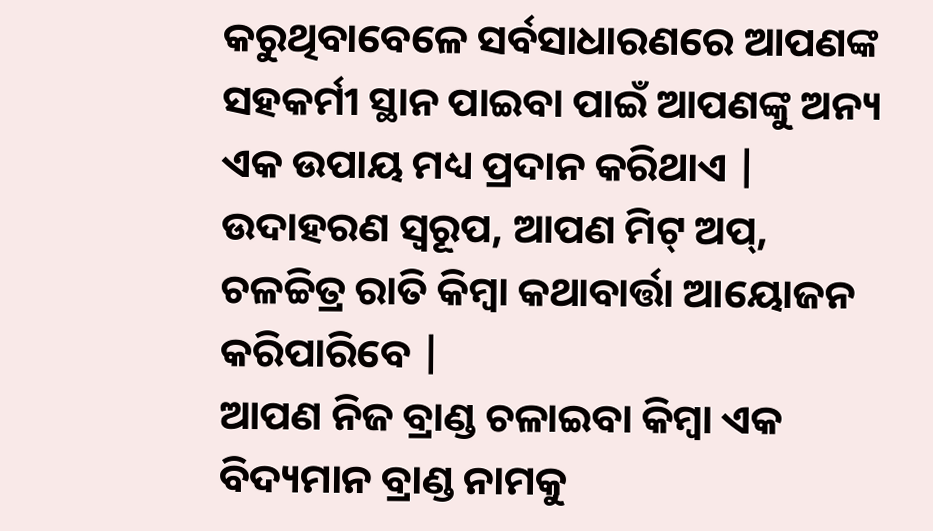କରୁଥିବାବେଳେ ସର୍ବସାଧାରଣରେ ଆପଣଙ୍କ ସହକର୍ମୀ ସ୍ଥାନ ପାଇବା ପାଇଁ ଆପଣଙ୍କୁ ଅନ୍ୟ ଏକ ଉପାୟ ମଧ୍ୟ ପ୍ରଦାନ କରିଥାଏ | ଉଦାହରଣ ସ୍ୱରୂପ, ଆପଣ ମିଟ୍ ଅପ୍, ଚଳଚ୍ଚିତ୍ର ରାତି କିମ୍ବା କଥାବାର୍ତ୍ତା ଆୟୋଜନ କରିପାରିବେ |
ଆପଣ ନିଜ ବ୍ରାଣ୍ଡ ଚଳାଇବା କିମ୍ବା ଏକ ବିଦ୍ୟମାନ ବ୍ରାଣ୍ଡ ନାମକୁ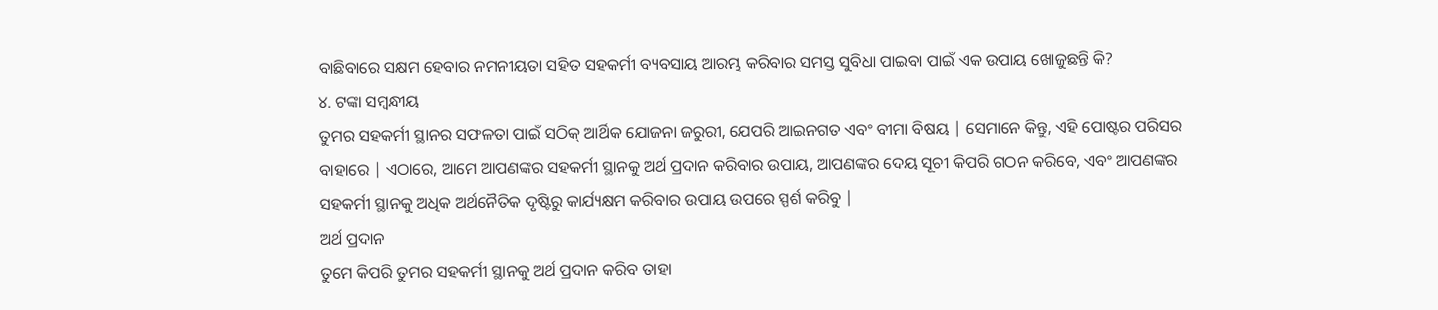ବାଛିବାରେ ସକ୍ଷମ ହେବାର ନମନୀୟତା ସହିତ ସହକର୍ମୀ ବ୍ୟବସାୟ ଆରମ୍ଭ କରିବାର ସମସ୍ତ ସୁବିଧା ପାଇବା ପାଇଁ ଏକ ଉପାୟ ଖୋଜୁଛନ୍ତି କି?
୪. ଟଙ୍କା ସମ୍ବନ୍ଧୀୟ
ତୁମର ସହକର୍ମୀ ସ୍ଥାନର ସଫଳତା ପାଇଁ ସଠିକ୍ ଆର୍ଥିକ ଯୋଜନା ଜରୁରୀ, ଯେପରି ଆଇନଗତ ଏବଂ ବୀମା ବିଷୟ | ସେମାନେ କିନ୍ତୁ, ଏହି ପୋଷ୍ଟର ପରିସର ବାହାରେ | ଏଠାରେ, ଆମେ ଆପଣଙ୍କର ସହକର୍ମୀ ସ୍ଥାନକୁ ଅର୍ଥ ପ୍ରଦାନ କରିବାର ଉପାୟ, ଆପଣଙ୍କର ଦେୟ ସୂଚୀ କିପରି ଗଠନ କରିବେ, ଏବଂ ଆପଣଙ୍କର ସହକର୍ମୀ ସ୍ଥାନକୁ ଅଧିକ ଅର୍ଥନୈତିକ ଦୃଷ୍ଟିରୁ କାର୍ଯ୍ୟକ୍ଷମ କରିବାର ଉପାୟ ଉପରେ ସ୍ପର୍ଶ କରିବୁ |
ଅର୍ଥ ପ୍ରଦାନ
ତୁମେ କିପରି ତୁମର ସହକର୍ମୀ ସ୍ଥାନକୁ ଅର୍ଥ ପ୍ରଦାନ କରିବ ତାହା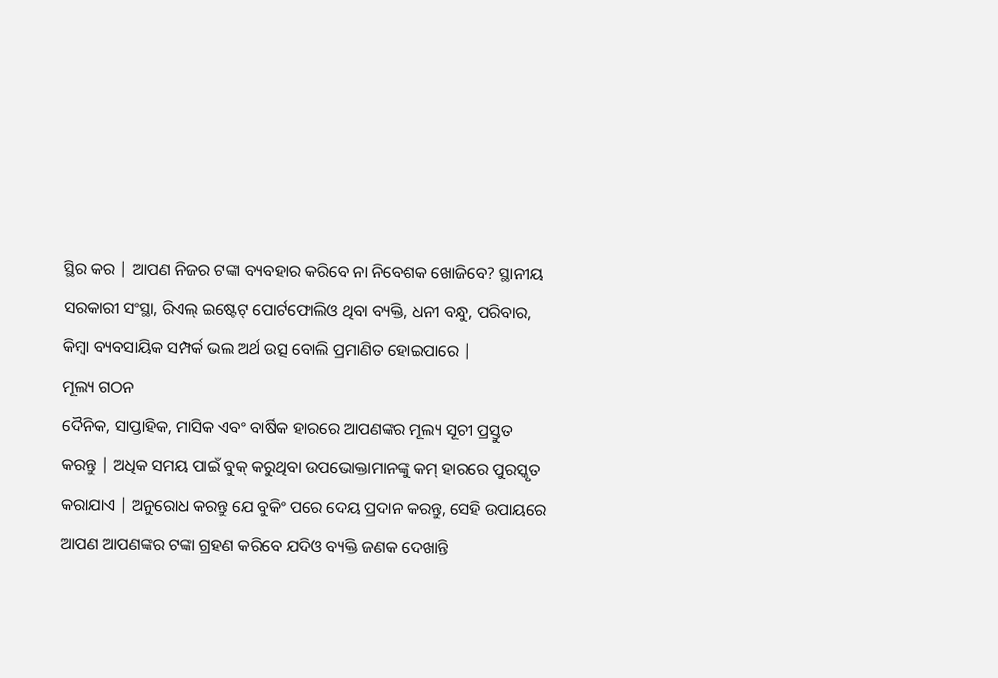ସ୍ଥିର କର | ଆପଣ ନିଜର ଟଙ୍କା ବ୍ୟବହାର କରିବେ ନା ନିବେଶକ ଖୋଜିବେ? ସ୍ଥାନୀୟ ସରକାରୀ ସଂସ୍ଥା, ରିଏଲ୍ ଇଷ୍ଟେଟ୍ ପୋର୍ଟଫୋଲିଓ ଥିବା ବ୍ୟକ୍ତି, ଧନୀ ବନ୍ଧୁ, ପରିବାର, କିମ୍ବା ବ୍ୟବସାୟିକ ସମ୍ପର୍କ ଭଲ ଅର୍ଥ ଉତ୍ସ ବୋଲି ପ୍ରମାଣିତ ହୋଇପାରେ |
ମୂଲ୍ୟ ଗଠନ
ଦୈନିକ, ସାପ୍ତାହିକ, ମାସିକ ଏବଂ ବାର୍ଷିକ ହାରରେ ଆପଣଙ୍କର ମୂଲ୍ୟ ସୂଚୀ ପ୍ରସ୍ତୁତ କରନ୍ତୁ | ଅଧିକ ସମୟ ପାଇଁ ବୁକ୍ କରୁଥିବା ଉପଭୋକ୍ତାମାନଙ୍କୁ କମ୍ ହାରରେ ପୁରସ୍କୃତ କରାଯାଏ | ଅନୁରୋଧ କରନ୍ତୁ ଯେ ବୁକିଂ ପରେ ଦେୟ ପ୍ରଦାନ କରନ୍ତୁ, ସେହି ଉପାୟରେ ଆପଣ ଆପଣଙ୍କର ଟଙ୍କା ଗ୍ରହଣ କରିବେ ଯଦିଓ ବ୍ୟକ୍ତି ଜଣକ ଦେଖାନ୍ତି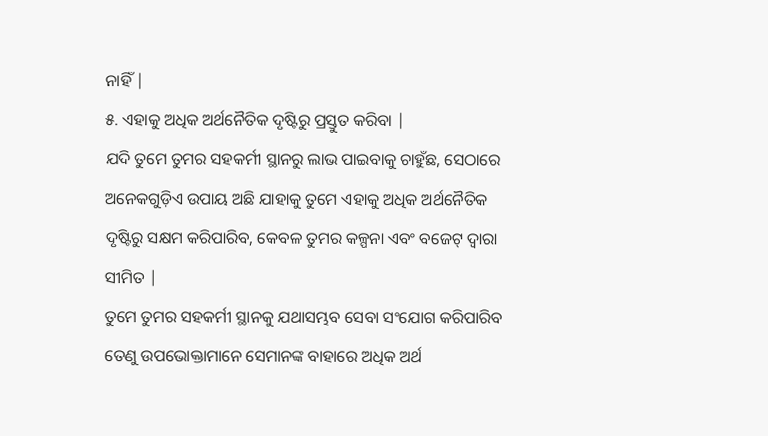ନାହିଁ |
୫. ଏହାକୁ ଅଧିକ ଅର୍ଥନୈତିକ ଦୃଷ୍ଟିରୁ ପ୍ରସ୍ତୁତ କରିବା |
ଯଦି ତୁମେ ତୁମର ସହକର୍ମୀ ସ୍ଥାନରୁ ଲାଭ ପାଇବାକୁ ଚାହୁଁଛ, ସେଠାରେ ଅନେକଗୁଡ଼ିଏ ଉପାୟ ଅଛି ଯାହାକୁ ତୁମେ ଏହାକୁ ଅଧିକ ଅର୍ଥନୈତିକ ଦୃଷ୍ଟିରୁ ସକ୍ଷମ କରିପାରିବ, କେବଳ ତୁମର କଳ୍ପନା ଏବଂ ବଜେଟ୍ ଦ୍ୱାରା ସୀମିତ |
ତୁମେ ତୁମର ସହକର୍ମୀ ସ୍ଥାନକୁ ଯଥାସମ୍ଭବ ସେବା ସଂଯୋଗ କରିପାରିବ ତେଣୁ ଉପଭୋକ୍ତାମାନେ ସେମାନଙ୍କ ବାହାରେ ଅଧିକ ଅର୍ଥ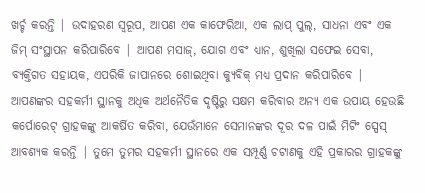ଖର୍ଚ୍ଚ କରନ୍ତି | ଉଦାହରଣ ସ୍ୱରୂପ, ଆପଣ ଏକ କାଫେରିଆ, ଏକ ଲାପ୍ ପୁଲ୍, ସାଧନା ଏବଂ ଏକ ଜିମ୍ ସଂସ୍ଥାପନ କରିପାରିବେ | ଆପଣ ମସାଜ୍, ଯୋଗ ଏବଂ ଧ୍ୟାନ, ଶୁଖିଲା ସଫେଇ ସେବା, ବ୍ୟକ୍ତିଗତ ସହାୟକ, ଏପରିକି ଜାପାନରେ ଶୋଇଥିବା କ୍ୟୁବିକ୍ ମଧ୍ୟ ପ୍ରଦାନ କରିପାରିବେ |
ଆପଣଙ୍କର ସହକର୍ମୀ ସ୍ଥାନକୁ ଅଧିକ ଅର୍ଥନୈତିକ ଦୃଷ୍ଟିରୁ ସକ୍ଷମ କରିବାର ଅନ୍ୟ ଏକ ଉପାୟ ହେଉଛି କର୍ପୋରେଟ୍ ଗ୍ରାହକଙ୍କୁ ଆକର୍ଷିତ କରିବା, ଯେଉଁମାନେ ସେମାନଙ୍କର ଦୂର ଦଳ ପାଇଁ ମିଟିଂ ସ୍ପେସ୍ ଆବଶ୍ୟକ କରନ୍ତି | ତୁମେ ତୁମର ସହକର୍ମୀ ସ୍ଥାନରେ ଏକ ସମ୍ପୂର୍ଣ୍ଣ ଚଟାଣକୁ ଏହି ପ୍ରକାରର ଗ୍ରାହକଙ୍କୁ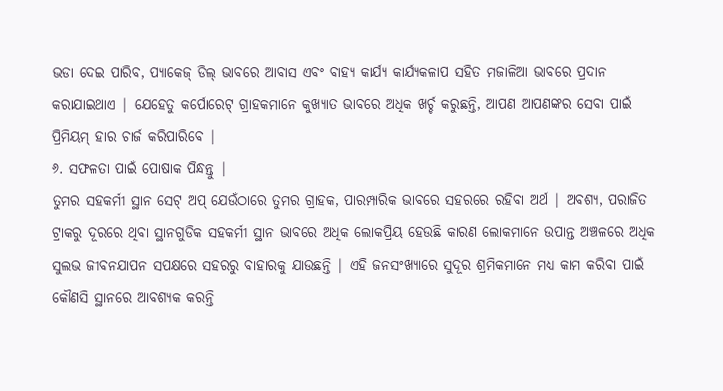ଭଡା ଦେଇ ପାରିବ, ପ୍ୟାକେଜ୍ ଡିଲ୍ ଭାବରେ ଆବାସ ଏବଂ ବାହ୍ୟ କାର୍ଯ୍ୟ କାର୍ଯ୍ୟକଳାପ ସହିତ ମଜାଳିଆ ଭାବରେ ପ୍ରଦାନ କରାଯାଇଥାଏ | ଯେହେତୁ କର୍ପୋରେଟ୍ ଗ୍ରାହକମାନେ କୁଖ୍ୟାତ ଭାବରେ ଅଧିକ ଖର୍ଚ୍ଚ କରୁଛନ୍ତି, ଆପଣ ଆପଣଙ୍କର ସେବା ପାଇଁ ପ୍ରିମିୟମ୍ ହାର ଚାର୍ଜ କରିପାରିବେ |
୬. ସଫଳତା ପାଇଁ ପୋଷାକ ପିନ୍ଧନ୍ତୁ |
ତୁମର ସହକର୍ମୀ ସ୍ଥାନ ସେଟ୍ ଅପ୍ ଯେଉଁଠାରେ ତୁମର ଗ୍ରାହକ, ପାରମ୍ପାରିକ ଭାବରେ ସହରରେ ରହିବା ଅର୍ଥ | ଅବଶ୍ୟ, ପରାଜିତ ଟ୍ରାକରୁ ଦୂରରେ ଥିବା ସ୍ଥାନଗୁଡିକ ସହକର୍ମୀ ସ୍ଥାନ ଭାବରେ ଅଧିକ ଲୋକପ୍ରିୟ ହେଉଛି କାରଣ ଲୋକମାନେ ଉପାନ୍ତ ଅଞ୍ଚଳରେ ଅଧିକ ସୁଲଭ ଜୀବନଯାପନ ସପକ୍ଷରେ ସହରରୁ ବାହାରକୁ ଯାଉଛନ୍ତି | ଏହି ଜନସଂଖ୍ୟାରେ ସୁଦୂର ଶ୍ରମିକମାନେ ମଧ୍ୟ କାମ କରିବା ପାଇଁ କୌଣସି ସ୍ଥାନରେ ଆବଶ୍ୟକ କରନ୍ତି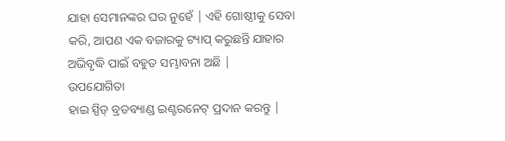ଯାହା ସେମାନଙ୍କର ଘର ନୁହେଁ | ଏହି ଗୋଷ୍ଠୀକୁ ସେବା କରି, ଆପଣ ଏକ ବଜାରକୁ ଟ୍ୟାପ୍ କରୁଛନ୍ତି ଯାହାର ଅଭିବୃଦ୍ଧି ପାଇଁ ବହୁତ ସମ୍ଭାବନା ଅଛି |
ଉପଯୋଗିତା
ହାଇ ସ୍ପିଡ୍ ବ୍ରଡବ୍ୟାଣ୍ଡ ଇଣ୍ଟରନେଟ୍ ପ୍ରଦାନ କରନ୍ତୁ |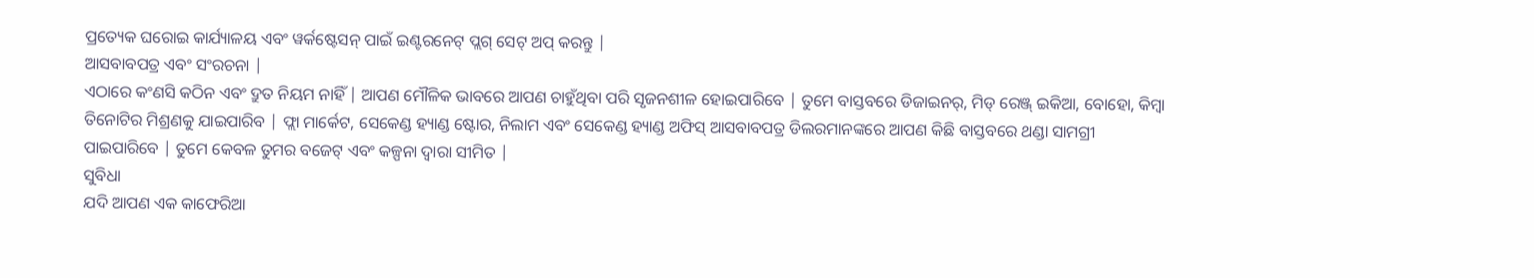ପ୍ରତ୍ୟେକ ଘରୋଇ କାର୍ଯ୍ୟାଳୟ ଏବଂ ୱର୍କଷ୍ଟେସନ୍ ପାଇଁ ଇଣ୍ଟରନେଟ୍ ପ୍ଲଗ୍ ସେଟ୍ ଅପ୍ କରନ୍ତୁ |
ଆସବାବପତ୍ର ଏବଂ ସଂରଚନା |
ଏଠାରେ କଂଣସି କଠିନ ଏବଂ ଦ୍ରୁତ ନିୟମ ନାହିଁ | ଆପଣ ମୌଳିକ ଭାବରେ ଆପଣ ଚାହୁଁଥିବା ପରି ସୃଜନଶୀଳ ହୋଇପାରିବେ | ତୁମେ ବାସ୍ତବରେ ଡିଜାଇନର୍, ମିଡ୍ ରେଞ୍ଜ୍ ଇକିଆ, ବୋହୋ, କିମ୍ବା ତିନୋଟିର ମିଶ୍ରଣକୁ ଯାଇପାରିବ | ଫ୍ଲା ମାର୍କେଟ, ସେକେଣ୍ଡ ହ୍ୟାଣ୍ଡ ଷ୍ଟୋର, ନିଲାମ ଏବଂ ସେକେଣ୍ଡ ହ୍ୟାଣ୍ଡ ଅଫିସ୍ ଆସବାବପତ୍ର ଡିଲରମାନଙ୍କରେ ଆପଣ କିଛି ବାସ୍ତବରେ ଥଣ୍ଡା ସାମଗ୍ରୀ ପାଇପାରିବେ | ତୁମେ କେବଳ ତୁମର ବଜେଟ୍ ଏବଂ କଳ୍ପନା ଦ୍ୱାରା ସୀମିତ |
ସୁବିଧା
ଯଦି ଆପଣ ଏକ କାଫେରିଆ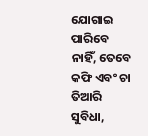ଯୋଗାଇ ପାରିବେ ନାହିଁ, ତେବେ କଫି ଏବଂ ଚା ତିଆରି ସୁବିଧା,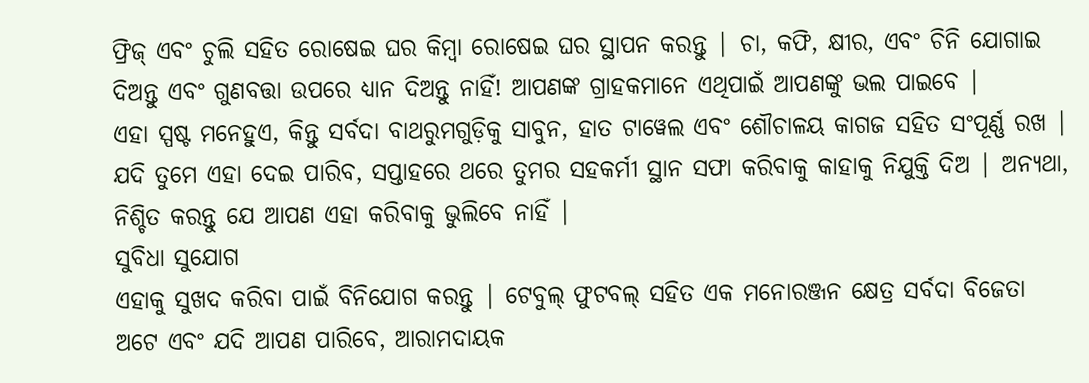ଫ୍ରିଜ୍ ଏବଂ ଚୁଲି ସହିତ ରୋଷେଇ ଘର କିମ୍ବା ରୋଷେଇ ଘର ସ୍ଥାପନ କରନ୍ତୁ | ଚା, କଫି, କ୍ଷୀର, ଏବଂ ଚିନି ଯୋଗାଇ ଦିଅନ୍ତୁ ଏବଂ ଗୁଣବତ୍ତା ଉପରେ ଧ୍ୟାନ ଦିଅନ୍ତୁ ନାହିଁ! ଆପଣଙ୍କ ଗ୍ରାହକମାନେ ଏଥିପାଇଁ ଆପଣଙ୍କୁ ଭଲ ପାଇବେ |
ଏହା ସ୍ପଷ୍ଟ ମନେହୁଏ, କିନ୍ତୁ ସର୍ବଦା ବାଥରୁମଗୁଡ଼ିକୁ ସାବୁନ, ହାତ ଟାୱେଲ ଏବଂ ଶୌଚାଳୟ କାଗଜ ସହିତ ସଂପୂର୍ଣ୍ଣ ରଖ | ଯଦି ତୁମେ ଏହା ଦେଇ ପାରିବ, ସପ୍ତାହରେ ଥରେ ତୁମର ସହକର୍ମୀ ସ୍ଥାନ ସଫା କରିବାକୁ କାହାକୁ ନିଯୁକ୍ତି ଦିଅ | ଅନ୍ୟଥା, ନିଶ୍ଚିତ କରନ୍ତୁ ଯେ ଆପଣ ଏହା କରିବାକୁ ଭୁଲିବେ ନାହିଁ |
ସୁବିଧା ସୁଯୋଗ
ଏହାକୁ ସୁଖଦ କରିବା ପାଇଁ ବିନିଯୋଗ କରନ୍ତୁ | ଟେବୁଲ୍ ଫୁଟବଲ୍ ସହିତ ଏକ ମନୋରଞ୍ଜନ କ୍ଷେତ୍ର ସର୍ବଦା ବିଜେତା ଅଟେ ଏବଂ ଯଦି ଆପଣ ପାରିବେ, ଆରାମଦାୟକ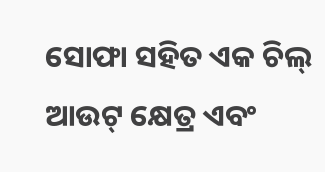ସୋଫା ସହିତ ଏକ ଚିଲ୍ ଆଉଟ୍ କ୍ଷେତ୍ର ଏବଂ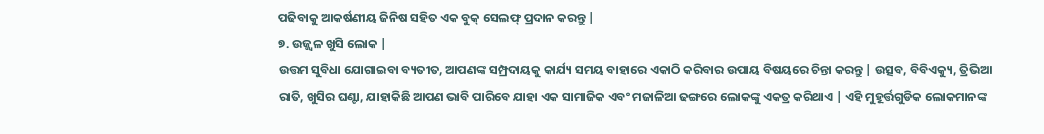ପଢିବାକୁ ଆକର୍ଷଣୀୟ ଜିନିଷ ସହିତ ଏକ ବୁକ୍ ସେଲଫ୍ ପ୍ରଦାନ କରନ୍ତୁ |
୭. ଉଜ୍ଜ୍ୱଳ ଖୁସି ଲୋକ |
ଉତ୍ତମ ସୁବିଧା ଯୋଗାଇବା ବ୍ୟତୀତ, ଆପଣଙ୍କ ସମ୍ପ୍ରଦାୟକୁ କାର୍ଯ୍ୟ ସମୟ ବାହାରେ ଏକାଠି କରିବାର ଉପାୟ ବିଷୟରେ ଚିନ୍ତା କରନ୍ତୁ | ଉତ୍ସବ, ବିବିଏକ୍ୟୁ, ତ୍ରିଭିଆ ରାତି, ଖୁସିର ଘଣ୍ଟା, ଯାହାକିଛି ଆପଣ ଭାବି ପାରିବେ ଯାହା ଏକ ସାମାଜିକ ଏବଂ ମଜାଳିଆ ଢଙ୍ଗରେ ଲୋକଙ୍କୁ ଏକତ୍ର କରିଥାଏ | ଏହି ମୁହୂର୍ତ୍ତଗୁଡିକ ଲୋକମାନଙ୍କ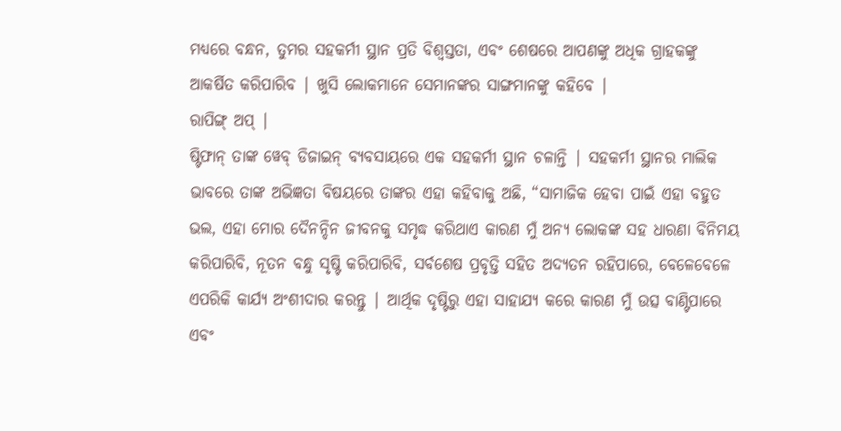ମଧ୍ୟରେ ବନ୍ଧନ, ତୁମର ସହକର୍ମୀ ସ୍ଥାନ ପ୍ରତି ବିଶ୍ୱସ୍ତତା, ଏବଂ ଶେଷରେ ଆପଣଙ୍କୁ ଅଧିକ ଗ୍ରାହକଙ୍କୁ ଆକର୍ଷିତ କରିପାରିବ | ଖୁସି ଲୋକମାନେ ସେମାନଙ୍କର ସାଙ୍ଗମାନଙ୍କୁ କହିବେ |
ରାପିଙ୍ଗ୍ ଅପ୍ |
ଷ୍ଟିଫାନ୍ ତାଙ୍କ ୱେବ୍ ଡିଜାଇନ୍ ବ୍ୟବସାୟରେ ଏକ ସହକର୍ମୀ ସ୍ଥାନ ଚଳାନ୍ତି | ସହକର୍ମୀ ସ୍ଥାନର ମାଲିକ ଭାବରେ ତାଙ୍କ ଅଭିଜ୍ଞତା ବିଷୟରେ ତାଙ୍କର ଏହା କହିବାକୁ ଅଛି, “ସାମାଜିକ ହେବା ପାଇଁ ଏହା ବହୁତ ଭଲ, ଏହା ମୋର ଦୈନନ୍ଦିନ ଜୀବନକୁ ସମୃଦ୍ଧ କରିଥାଏ କାରଣ ମୁଁ ଅନ୍ୟ ଲୋକଙ୍କ ସହ ଧାରଣା ବିନିମୟ କରିପାରିବି, ନୂତନ ବନ୍ଧୁ ସୃଷ୍ଟି କରିପାରିବି, ସର୍ବଶେଷ ପ୍ରବୃତ୍ତି ସହିତ ଅଦ୍ୟତନ ରହିପାରେ, ବେଳେବେଳେ ଏପରିକି କାର୍ଯ୍ୟ ଅଂଶୀଦାର କରନ୍ତୁ | ଆର୍ଥିକ ଦୃଷ୍ଟିରୁ ଏହା ସାହାଯ୍ୟ କରେ କାରଣ ମୁଁ ଉତ୍ସ ବାଣ୍ଟିପାରେ ଏବଂ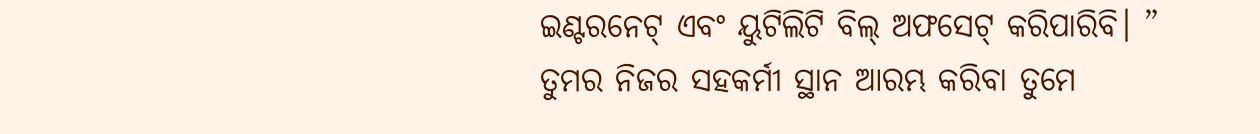ଇଣ୍ଟରନେଟ୍ ଏବଂ ୟୁଟିଲିଟି ବିଲ୍ ଅଫସେଟ୍ କରିପାରିବି। ”
ତୁମର ନିଜର ସହକର୍ମୀ ସ୍ଥାନ ଆରମ୍ଭ କରିବା ତୁମେ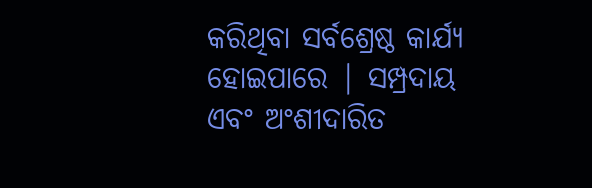କରିଥିବା ସର୍ବଶ୍ରେଷ୍ଠ କାର୍ଯ୍ୟ ହୋଇପାରେ | ସମ୍ପ୍ରଦାୟ ଏବଂ ଅଂଶୀଦାରିତ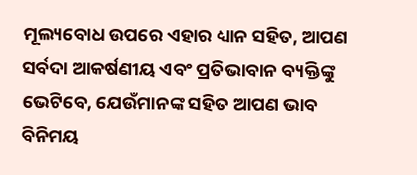ମୂଲ୍ୟବୋଧ ଉପରେ ଏହାର ଧ୍ୟାନ ସହିତ, ଆପଣ ସର୍ବଦା ଆକର୍ଷଣୀୟ ଏବଂ ପ୍ରତିଭାବାନ ବ୍ୟକ୍ତିଙ୍କୁ ଭେଟିବେ, ଯେଉଁମାନଙ୍କ ସହିତ ଆପଣ ଭାବ ବିନିମୟ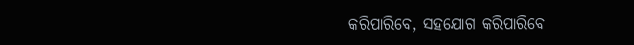କରିପାରିବେ, ସହଯୋଗ କରିପାରିବେ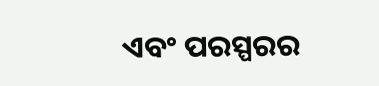ଏବଂ ପରସ୍ପରର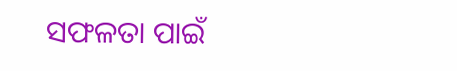ସଫଳତା ପାଇଁ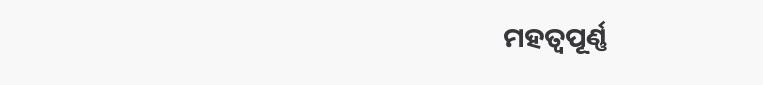ମହତ୍ବପୂର୍ଣ୍ଣ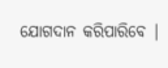ଯୋଗଦାନ କରିପାରିବେ |